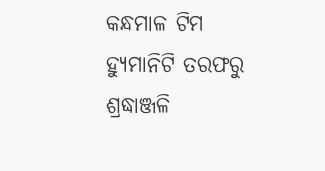କନ୍ଧମାଳ ଟିମ ହ୍ୟୁମାନିଟି ତରଫରୁ ଶ୍ରଦ୍ଧାଞ୍ଜଳି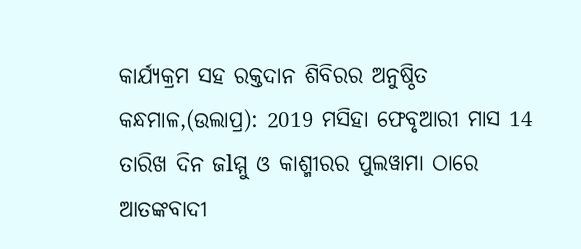କାର୍ଯ୍ୟକ୍ରମ ସହ ରକ୍ତଦାନ ଶିବିରର ଅନୁଷ୍ଠିତ
କନ୍ଧମାଳ,(ଉଲାପ୍ର): 2019 ମସିହା ଫେବୃଆରୀ ମାସ 14 ତାରିଖ ଦିନ ଜlମ୍ମୁ ଓ କାଶ୍ମୀରର ପୁଲୱାମା ଠାରେ ଆତଙ୍କବାଦୀ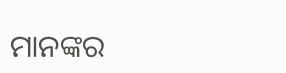ମାନଙ୍କର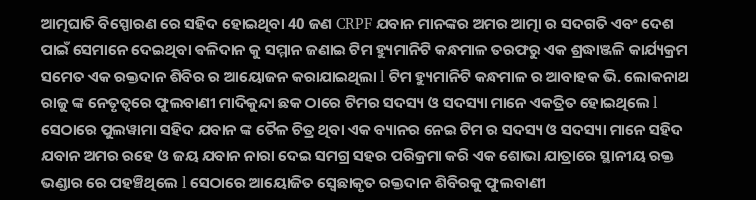ଆତ୍ମଘାତି ବିସ୍ପୋରଣ ରେ ସହିଦ ହୋଇଥିବା 40 ଜଣ CRPF ଯବାନ ମାନଙ୍କର ଅମର ଆତ୍ମା ର ସଦଗତି ଏବଂ ଦେଶ ପାଇଁ ସେମାନେ ଦେଇଥିବା ଵଳିଦାନ କୁ ସମ୍ମାନ ଜଣାଇ ଟିମ ହ୍ୟୁମାନିଟି କନ୍ଧମାଳ ତରଫରୁ ଏକ ଶ୍ରଦ୍ଧାଞ୍ଜଳି କାର୍ଯ୍ୟକ୍ରମ ସମେତ ଏକ ରକ୍ତଦାନ ଶିବିର ର ଆୟୋଜନ କରାଯାଇଥିଲା l ଟିମ ହ୍ୟୁମାନିଟି କନ୍ଧମାଳ ର ଆବାହକ ଭି. ଲୋକନାଥ ରାଜୁ ଙ୍କ ନେତୃତ୍ୱରେ ଫୁଲବାଣୀ ମାଦିକୁନ୍ଦା ଛକ ଠାରେ ଟିମର ସଦସ୍ୟ ଓ ସଦସ୍ୟା ମାନେ ଏକତ୍ରିତ ହୋଇଥିଲେ l ସେଠାରେ ପୁଲୱାମା ସହିଦ ଯବାନ ଙ୍କ ତୈଳ ଚିତ୍ର ଥିବା ଏକ ବ୍ୟାନର ନେଇ ଟିମ ର ସଦସ୍ୟ ଓ ସଦସ୍ୟା ମାନେ ସହିଦ ଯବାନ ଅମର ରହେ ଓ ଜୟ ଯବାନ ନାରା ଦେଇ ସମଗ୍ର ସହର ପରିକ୍ରମା କରି ଏକ ଶୋଭା ଯାତ୍ରାରେ ସ୍ଥାନୀୟ ରକ୍ତ ଭଣ୍ଡାର ରେ ପହଞ୍ଚିଥିଲେ l ସେଠାରେ ଆୟୋଜିତ ସ୍ଵେଛାକୃତ ରକ୍ତଦାନ ଶିବିରକୁ ଫୁଲବାଣୀ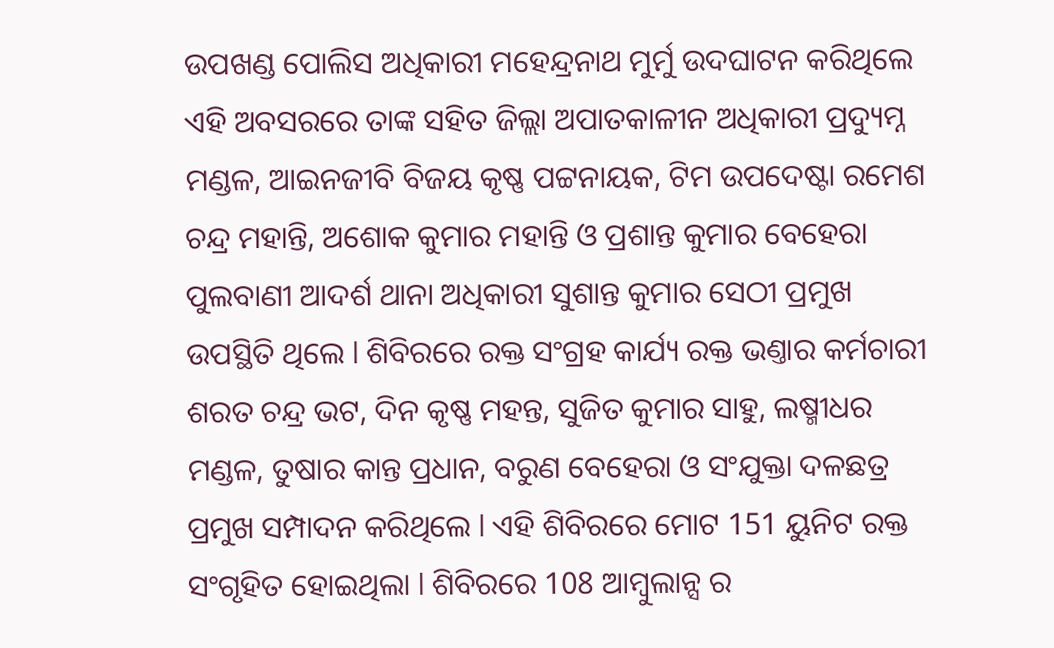ଉପଖଣ୍ଡ ପୋଲିସ ଅଧିକାରୀ ମହେନ୍ଦ୍ରନାଥ ମୁର୍ମୁ ଉଦଘାଟନ କରିଥିଲେ ଏହି ଅବସରରେ ତାଙ୍କ ସହିତ ଜିଲ୍ଲା ଅପାତକାଳୀନ ଅଧିକାରୀ ପ୍ରଦ୍ୟୁମ୍ନ ମଣ୍ଡଳ, ଆଇନଜୀବି ବିଜୟ କୃଷ୍ଣ ପଟ୍ଟନାୟକ, ଟିମ ଉପଦେଷ୍ଟା ରମେଶ ଚନ୍ଦ୍ର ମହାନ୍ତି, ଅଶୋକ କୁମାର ମହାନ୍ତି ଓ ପ୍ରଶାନ୍ତ କୁମାର ବେହେରା ପୁଲବାଣୀ ଆଦର୍ଶ ଥାନା ଅଧିକାରୀ ସୁଶାନ୍ତ କୁମାର ସେଠୀ ପ୍ରମୁଖ ଉପସ୍ଥିତି ଥିଲେ l ଶିବିରରେ ରକ୍ତ ସଂଗ୍ରହ କାର୍ଯ୍ୟ ରକ୍ତ ଭଣ୍ତାର କର୍ମଚାରୀ ଶରତ ଚନ୍ଦ୍ର ଭଟ, ଦିନ କୃଷ୍ଣ ମହନ୍ତ, ସୁଜିତ କୁମାର ସାହୁ, ଲଷ୍ମୀଧର ମଣ୍ଡଳ, ତୁଷାର କାନ୍ତ ପ୍ରଧାନ, ବରୁଣ ବେହେରା ଓ ସଂଯୁକ୍ତା ଦଳଛତ୍ର ପ୍ରମୁଖ ସମ୍ପାଦନ କରିଥିଲେ l ଏହି ଶିବିରରେ ମୋଟ 151 ୟୁନିଟ ରକ୍ତ ସଂଗୃହିତ ହୋଇଥିଲା l ଶିବିରରେ 108 ଆମ୍ବୁଲାନ୍ସ ର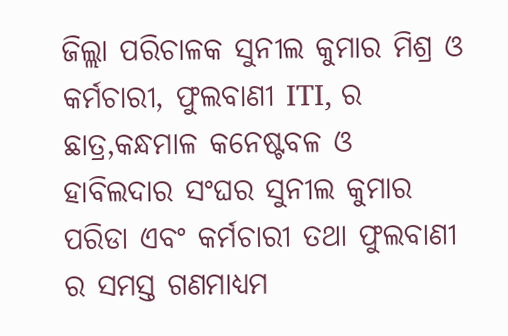ଜିଲ୍ଲା ପରିଚାଳକ ସୁନୀଲ କୁମାର ମିଶ୍ର ଓ କର୍ମଚାରୀ, ଫୁଲବାଣୀ ITI, ର ଛାତ୍ର,କନ୍ଧମାଳ କନେଷ୍ଟବଳ ଓ ହାବିଲଦାର ସଂଘର ସୁନୀଲ କୁମାର ପରିଡା ଏବଂ କର୍ମଚାରୀ ତଥା ଫୁଲବାଣୀ ର ସମସ୍ତ ଗଣମାଧ୍ୟମ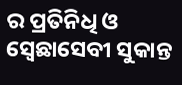ର ପ୍ରତିନିଧି ଓ ସ୍ଵେଛାସେବୀ ସୁକାନ୍ତ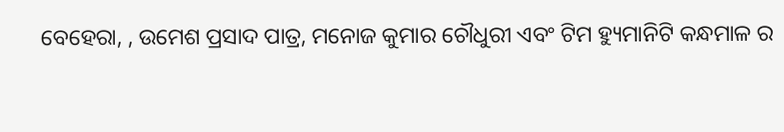ବେହେରା, , ଉମେଶ ପ୍ରସାଦ ପାତ୍ର, ମନୋଜ କୁମାର ଚୌଧୁରୀ ଏବଂ ଟିମ ହ୍ୟୁମାନିଟି କନ୍ଧମାଳ ର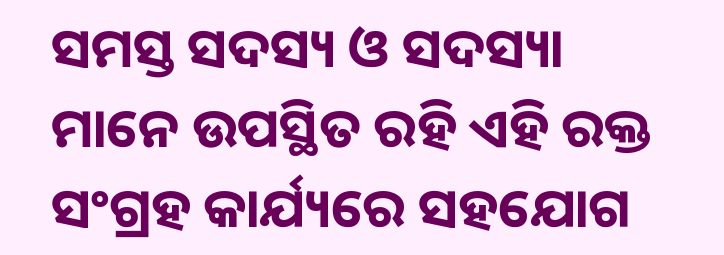ସମସ୍ତ ସଦସ୍ୟ ଓ ସଦସ୍ୟା ମାନେ ଉପସ୍ଥିତ ରହି ଏହି ରକ୍ତ ସଂଗ୍ରହ କାର୍ଯ୍ୟରେ ସହଯୋଗ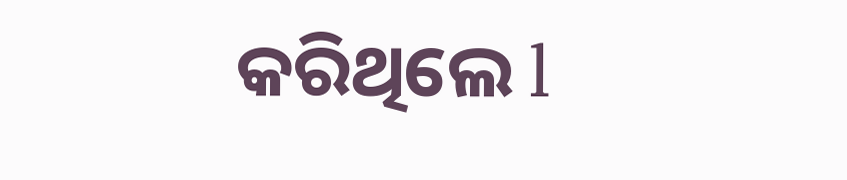କରିଥିଲେ l